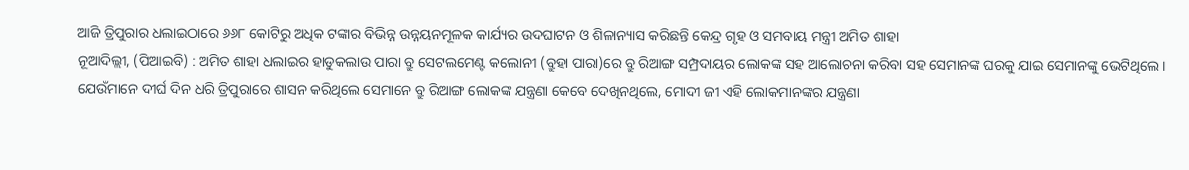ଆଜି ତ୍ରିପୁରାର ଧଲାଇଠାରେ ୬୬୮ କୋଟିରୁ ଅଧିକ ଟଙ୍କାର ବିଭିନ୍ନ ଉନ୍ନୟନମୂଳକ କାର୍ଯ୍ୟର ଉଦଘାଟନ ଓ ଶିଳାନ୍ୟାସ କରିଛନ୍ତି କେନ୍ଦ୍ର ଗୃହ ଓ ସମବାୟ ମନ୍ତ୍ରୀ ଅମିତ ଶାହା
ନୂଆଦିଲ୍ଲୀ, (ପିଆଇବି) : ଅମିତ ଶାହା ଧଲାଇର ହାଡୁକଲାଉ ପାରା ବ୍ରୁ ସେଟଲମେଣ୍ଟ କଲୋନୀ (ବ୍ରୁହା ପାରା)ରେ ବ୍ରୁ ରିଆଙ୍ଗ ସମ୍ପ୍ରଦାୟର ଲୋକଙ୍କ ସହ ଆଲୋଚନା କରିବା ସହ ସେମାନଙ୍କ ଘରକୁ ଯାଇ ସେମାନଙ୍କୁ ଭେଟିଥିଲେ । ଯେଉଁମାନେ ଦୀର୍ଘ ଦିନ ଧରି ତ୍ରିପୁରାରେ ଶାସନ କରିଥିଲେ ସେମାନେ ବ୍ରୁ ରିଆଙ୍ଗ ଲୋକଙ୍କ ଯନ୍ତ୍ରଣା କେବେ ଦେଖିନଥିଲେ, ମୋଦୀ ଜୀ ଏହି ଲୋକମାନଙ୍କର ଯନ୍ତ୍ରଣା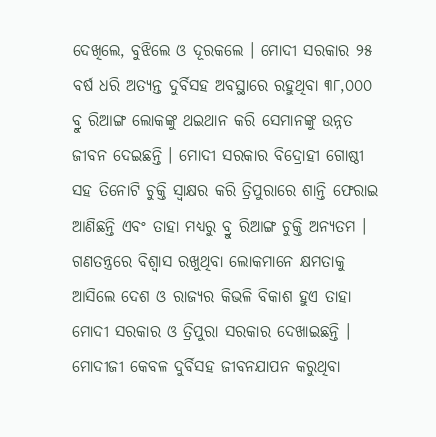ଦେଖିଲେ, ବୁଝିଲେ ଓ ଦୂରକଲେ । ମୋଦୀ ସରକାର ୨୫ ବର୍ଷ ଧରି ଅତ୍ୟନ୍ତ ଦୁର୍ବିସହ ଅବସ୍ଥାରେ ରହୁଥିବା ୩୮,୦୦୦ ବ୍ରୁ ରିଆଙ୍ଗ ଲୋକଙ୍କୁ ଥଇଥାନ କରି ସେମାନଙ୍କୁ ଉନ୍ନତ ଜୀବନ ଦେଇଛନ୍ତି । ମୋଦୀ ସରକାର ବିଦ୍ରୋହୀ ଗୋଷ୍ଠୀ ସହ ତିନୋଟି ଚୁକ୍ତି ସ୍ୱାକ୍ଷର କରି ତ୍ରିପୁରାରେ ଶାନ୍ତି ଫେରାଇ ଆଣିଛନ୍ତି ଏବଂ ତାହା ମଧ୍ୟରୁ ବ୍ରୁ ରିଆଙ୍ଗ ଚୁକ୍ତି ଅନ୍ୟତମ । ଗଣତନ୍ତ୍ରରେ ବିଶ୍ୱାସ ରଖୁଥିବା ଲୋକମାନେ କ୍ଷମତାକୁ ଆସିଲେ ଦେଶ ଓ ରାଜ୍ୟର କିଭଳି ବିକାଶ ହୁଏ ତାହା ମୋଦୀ ସରକାର ଓ ତ୍ରିପୁରା ସରକାର ଦେଖାଇଛନ୍ତି । ମୋଦୀଜୀ କେବଳ ଦୁର୍ବିସହ ଜୀବନଯାପନ କରୁଥିବା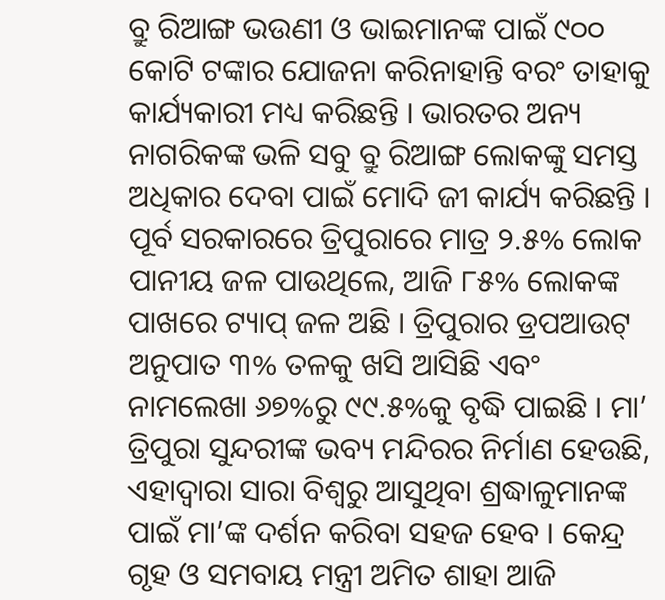ବ୍ରୁ ରିଆଙ୍ଗ ଭଉଣୀ ଓ ଭାଇମାନଙ୍କ ପାଇଁ ୯୦୦ କୋଟି ଟଙ୍କାର ଯୋଜନା କରିନାହାନ୍ତି ବରଂ ତାହାକୁ କାର୍ଯ୍ୟକାରୀ ମଧ୍ୟ କରିଛନ୍ତି । ଭାରତର ଅନ୍ୟ ନାଗରିକଙ୍କ ଭଳି ସବୁ ବ୍ରୁ ରିଆଙ୍ଗ ଲୋକଙ୍କୁ ସମସ୍ତ ଅଧିକାର ଦେବା ପାଇଁ ମୋଦି ଜୀ କାର୍ଯ୍ୟ କରିଛନ୍ତି । ପୂର୍ବ ସରକାରରେ ତ୍ରିପୁରାରେ ମାତ୍ର ୨.୫% ଲୋକ ପାନୀୟ ଜଳ ପାଉଥିଲେ, ଆଜି ୮୫% ଲୋକଙ୍କ ପାଖରେ ଟ୍ୟାପ୍ ଜଳ ଅଛି । ତ୍ରିପୁରାର ଡ୍ରପଆଉଟ୍ ଅନୁପାତ ୩% ତଳକୁ ଖସି ଆସିଛି ଏବଂ ନାମଲେଖା ୬୭%ରୁ ୯୯.୫%କୁ ବୃଦ୍ଧି ପାଇଛି । ମା’ ତ୍ରିପୁରା ସୁନ୍ଦରୀଙ୍କ ଭବ୍ୟ ମନ୍ଦିରର ନିର୍ମାଣ ହେଉଛି, ଏହାଦ୍ୱାରା ସାରା ବିଶ୍ୱରୁ ଆସୁଥିବା ଶ୍ରଦ୍ଧାଳୁମାନଙ୍କ ପାଇଁ ମା’ଙ୍କ ଦର୍ଶନ କରିବା ସହଜ ହେବ । କେନ୍ଦ୍ର ଗୃହ ଓ ସମବାୟ ମନ୍ତ୍ରୀ ଅମିତ ଶାହା ଆଜି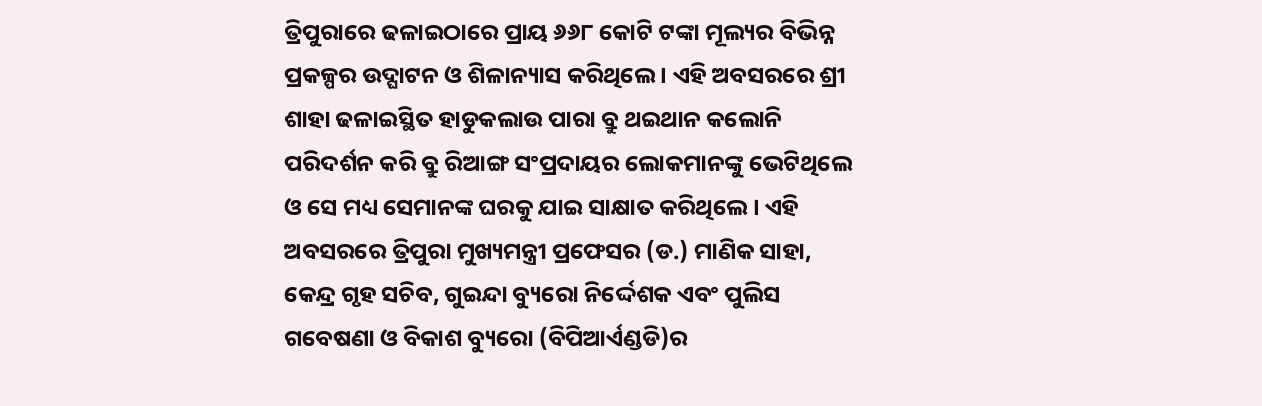ତ୍ରିପୁରାରେ ଢଳାଇଠାରେ ପ୍ରାୟ ୬୬୮ କୋଟି ଟଙ୍କା ମୂଲ୍ୟର ବିଭିନ୍ନ ପ୍ରକଳ୍ପର ଉଦ୍ଘାଟନ ଓ ଶିଳାନ୍ୟାସ କରିଥିଲେ । ଏହି ଅବସରରେ ଶ୍ରୀ ଶାହା ଢଳାଇସ୍ଥିତ ହାଡୁକଲାଉ ପାରା ବ୍ରୁ ଥଇଥାନ କଲୋନି ପରିଦର୍ଶନ କରି ବ୍ରୁ ରିଆଙ୍ଗ ସଂପ୍ରଦାୟର ଲୋକମାନଙ୍କୁ ଭେଟିଥିଲେ ଓ ସେ ମଧ୍ୟ ସେମାନଙ୍କ ଘରକୁ ଯାଇ ସାକ୍ଷାତ କରିଥିଲେ । ଏହି ଅବସରରେ ତ୍ରିପୁରା ମୁଖ୍ୟମନ୍ତ୍ରୀ ପ୍ରଫେସର (ଡ.) ମାଣିକ ସାହା, କେନ୍ଦ୍ର ଗୃହ ସଚିବ, ଗୁଇନ୍ଦା ବ୍ୟୁରୋ ନିର୍ଦ୍ଦେଶକ ଏବଂ ପୁଲିସ ଗବେଷଣା ଓ ବିକାଶ ବ୍ୟୁରୋ (ବିପିଆର୍ଏଣ୍ଡଡି)ର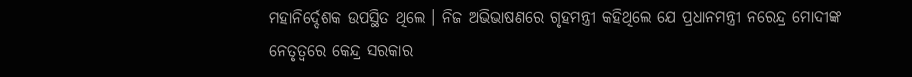ମହାନିର୍ଦ୍ଦେଶକ ଉପସ୍ଥିତ ଥିଲେ । ନିଜ ଅଭିଭାଷଣରେ ଗୃହମନ୍ତ୍ରୀ କହିଥିଲେ ଯେ ପ୍ରଧାନମନ୍ତ୍ରୀ ନରେନ୍ଦ୍ର ମୋଦୀଙ୍କ ନେତୃତ୍ୱରେ କେନ୍ଦ୍ର ସରକାର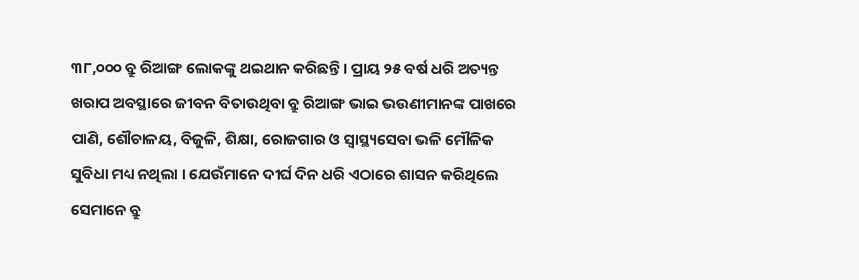୩୮,୦୦୦ ବ୍ରୁ ରିଆଙ୍ଗ ଲୋକଙ୍କୁ ଥଇଥାନ କରିଛନ୍ତି । ପ୍ରାୟ ୨୫ ବର୍ଷ ଧରି ଅତ୍ୟନ୍ତ ଖରାପ ଅବସ୍ଥାରେ ଜୀବନ ବିତାଉଥିବା ବ୍ରୁ ରିଆଙ୍ଗ ଭାଇ ଭଉଣୀମାନଙ୍କ ପାଖରେ ପାଣି, ଶୌଚାଳୟ, ବିଜୁଳି, ଶିକ୍ଷା, ରୋଜଗାର ଓ ସ୍ୱାସ୍ଥ୍ୟସେବା ଭଳି ମୌଳିକ ସୁବିଧା ମଧ୍ୟ ନଥିଲା । ଯେଉଁମାନେ ଦୀର୍ଘ ଦିନ ଧରି ଏଠାରେ ଶାସନ କରିଥିଲେ ସେମାନେ ବ୍ରୁ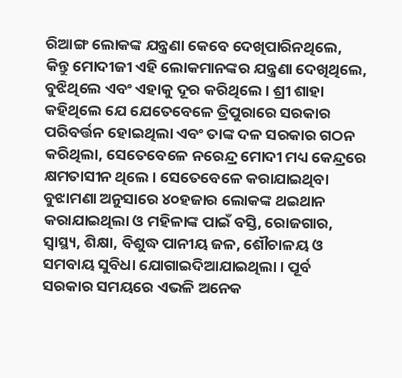ରିଆଙ୍ଗ ଲୋକଙ୍କ ଯନ୍ତ୍ରଣା କେବେ ଦେଖିପାରିନଥିଲେ, କିନ୍ତୁ ମୋଦୀଜୀ ଏହି ଲୋକମାନଙ୍କର ଯନ୍ତ୍ରଣା ଦେଖିଥିଲେ, ବୁଝିଥିଲେ ଏବଂ ଏହାକୁ ଦୂର କରିଥିଲେ । ଶ୍ରୀ ଶାହା କହିଥିଲେ ଯେ ଯେତେବେଳେ ତ୍ରିପୁରାରେ ସରକାର ପରିବର୍ତ୍ତନ ହୋଇଥିଲା ଏବଂ ତାଙ୍କ ଦଳ ସରକାର ଗଠନ କରିଥିଲା, ସେତେବେଳେ ନରେନ୍ଦ୍ର ମୋଦୀ ମଧ୍ୟ କେନ୍ଦ୍ରରେ କ୍ଷମତାସୀନ ଥିଲେ । ସେତେବେଳେ କରାଯାଇଥିବା ବୁଝାମଣା ଅନୁସାରେ ୪୦ହଜାର ଲୋକଙ୍କ ଥଇଥାନ କରାଯାଇଥିଲା ଓ ମହିଳାଙ୍କ ପାଇଁ ବସ୍ତି, ରୋଜଗାର, ସ୍ୱାସ୍ଥ୍ୟ, ଶିକ୍ଷା, ବିଶୁଦ୍ଧ ପାନୀୟ ଜଳ, ଶୌଚାଳୟ ଓ ସମବାୟ ସୁବିଧା ଯୋଗାଇଦିଆଯାଇଥିଲା । ପୂର୍ବ ସରକାର ସମୟରେ ଏଭଳି ଅନେକ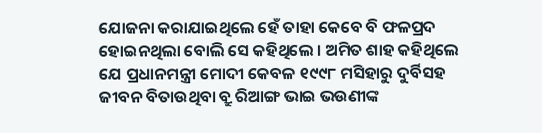ଯୋଜନା କରାଯାଇଥିଲେ ହେଁ ତାହା କେବେ ବି ଫଳପ୍ରଦ ହୋଇନଥିଲା ବୋଲି ସେ କହିଥିଲେ । ଅମିତ ଶାହ କହିଥିଲେ ଯେ ପ୍ରଧାନମନ୍ତ୍ରୀ ମୋଦୀ କେବଳ ୧୯୯୮ ମସିହାରୁ ଦୁର୍ବିସହ ଜୀବନ ବିତାଉଥିବା ବ୍ରୁ ରିଆଙ୍ଗ ଭାଇ ଭଉଣୀଙ୍କ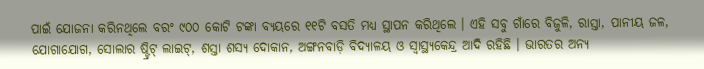ପାଇଁ ଯୋଜନା କରିନଥିଲେ ବରଂ ୯୦୦ କୋଟି ଟଙ୍କା ବ୍ୟୟରେ ୧୧ଟି ବସତି ମଧ୍ୟ ସ୍ଥାପନ କରିଥିଲେ । ଏହି ସବୁ ଗାଁରେ ବିଜୁଳି, ରାସ୍ତା, ପାନୀୟ ଜଳ, ଯୋଗାଯୋଗ, ସୋଲାର ଷ୍ଟ୍ରିଟ୍ ଲାଇଟ୍, ଶସ୍ତା ଶସ୍ୟ ଦୋକାନ, ଅଙ୍ଗନବାଡ଼ି ବିଦ୍ୟାଳୟ ଓ ସ୍ୱାସ୍ଥ୍ୟକେନ୍ଦ୍ର ଆଦି ରହିଛି । ଭାରତର ଅନ୍ୟ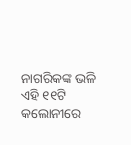ନାଗରିକଙ୍କ ଭଳି ଏହି ୧୧ଟି କଲୋନୀରେ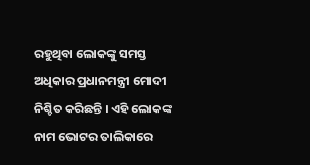ରହୁଥିବା ଲୋକଙ୍କୁ ସମସ୍ତ ଅଧିକାର ପ୍ରଧାନମନ୍ତ୍ରୀ ମୋଦୀ ନିଶ୍ଚିତ କରିଛନ୍ତି । ଏହି ଲୋକଙ୍କ ନାମ ଭୋଟର ତାଲିକାରେ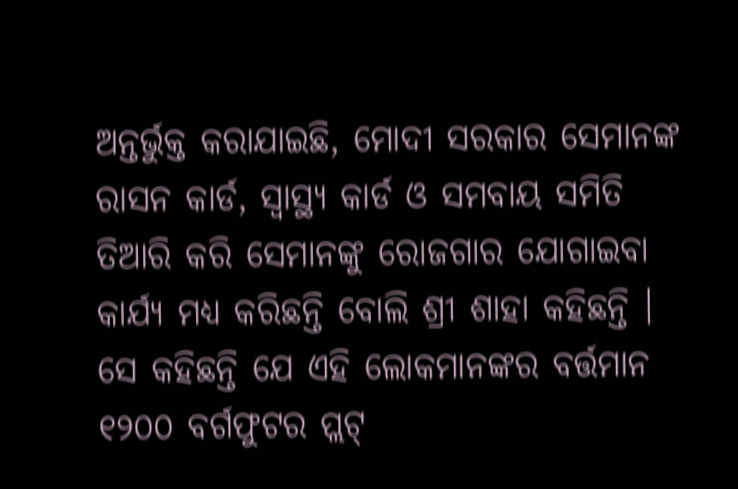ଅନ୍ତର୍ଭୁକ୍ତ କରାଯାଇଛି, ମୋଦୀ ସରକାର ସେମାନଙ୍କ ରାସନ କାର୍ଡ, ସ୍ୱାସ୍ଥ୍ୟ କାର୍ଡ ଓ ସମବାୟ ସମିତି ତିଆରି କରି ସେମାନଙ୍କୁ ରୋଜଗାର ଯୋଗାଇବା କାର୍ଯ୍ୟ ମଧ୍ୟ କରିଛନ୍ତି ବୋଲି ଶ୍ରୀ ଶାହା କହିଛନ୍ତି । ସେ କହିଛନ୍ତି ଯେ ଏହି ଲୋକମାନଙ୍କର ବର୍ତ୍ତମାନ ୧୨୦୦ ବର୍ଗଫୁଟର ପ୍ଲଟ୍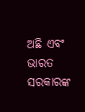ଅଛି ଏବଂ ଭାରତ ସରକାରଙ୍କ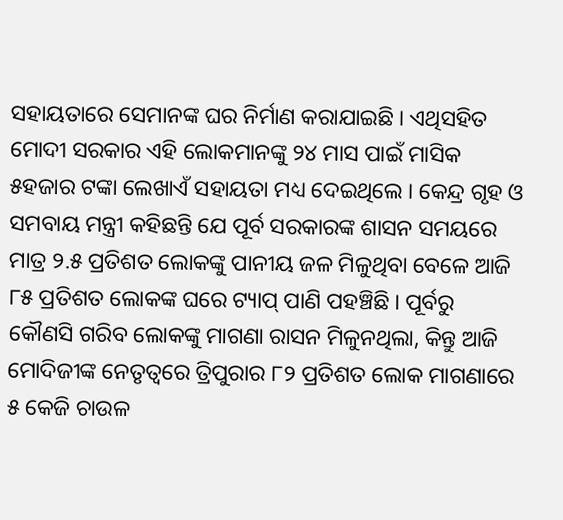ସହାୟତାରେ ସେମାନଙ୍କ ଘର ନିର୍ମାଣ କରାଯାଇଛି । ଏଥିସହିତ ମୋଦୀ ସରକାର ଏହି ଲୋକମାନଙ୍କୁ ୨୪ ମାସ ପାଇଁ ମାସିକ ୫ହଜାର ଟଙ୍କା ଲେଖାଏଁ ସହାୟତା ମଧ୍ୟ ଦେଇଥିଲେ । କେନ୍ଦ୍ର ଗୃହ ଓ ସମବାୟ ମନ୍ତ୍ରୀ କହିଛନ୍ତି ଯେ ପୂର୍ବ ସରକାରଙ୍କ ଶାସନ ସମୟରେ ମାତ୍ର ୨.୫ ପ୍ରତିଶତ ଲୋକଙ୍କୁ ପାନୀୟ ଜଳ ମିଳୁଥିବା ବେଳେ ଆଜି ୮୫ ପ୍ରତିଶତ ଲୋକଙ୍କ ଘରେ ଟ୍ୟାପ୍ ପାଣି ପହଞ୍ଚିଛି । ପୂର୍ବରୁ କୌଣସି ଗରିବ ଲୋକଙ୍କୁ ମାଗଣା ରାସନ ମିଳୁନଥିଲା, କିନ୍ତୁ ଆଜି ମୋଦିଜୀଙ୍କ ନେତୃତ୍ୱରେ ତ୍ରିପୁରାର ୮୨ ପ୍ରତିଶତ ଲୋକ ମାଗଣାରେ ୫ କେଜି ଚାଉଳ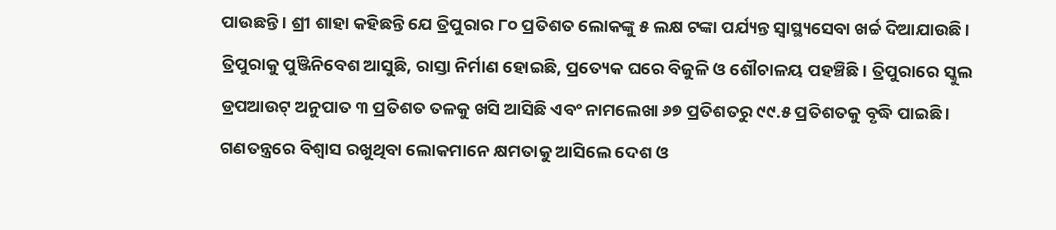ପାଉଛନ୍ତି । ଶ୍ରୀ ଶାହା କହିଛନ୍ତି ଯେ ତ୍ରିପୁରାର ୮୦ ପ୍ରତିଶତ ଲୋକଙ୍କୁ ୫ ଲକ୍ଷ ଟଙ୍କା ପର୍ଯ୍ୟନ୍ତ ସ୍ୱାସ୍ଥ୍ୟସେବା ଖର୍ଚ୍ଚ ଦିଆଯାଉଛି । ତ୍ରିପୁରାକୁ ପୁଞ୍ଜିନିବେଶ ଆସୁଛି, ରାସ୍ତା ନିର୍ମାଣ ହୋଇଛି, ପ୍ରତ୍ୟେକ ଘରେ ବିଜୁଳି ଓ ଶୌଚାଳୟ ପହଞ୍ଚିଛି । ତ୍ରିପୁରାରେ ସ୍କୁଲ ଡ୍ରପଆଉଟ୍ ଅନୁପାତ ୩ ପ୍ରତିଶତ ତଳକୁ ଖସି ଆସିଛି ଏବଂ ନାମଲେଖା ୬୭ ପ୍ରତିଶତରୁ ୯୯.୫ ପ୍ରତିଶତକୁ ବୃଦ୍ଧି ପାଇଛି । ଗଣତନ୍ତ୍ରରେ ବିଶ୍ୱାସ ରଖୁଥିବା ଲୋକମାନେ କ୍ଷମତାକୁ ଆସିଲେ ଦେଶ ଓ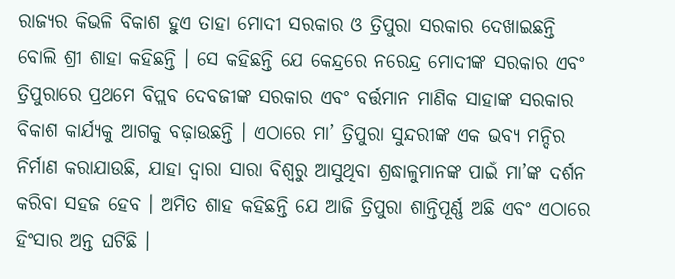ରାଜ୍ୟର କିଭଳି ବିକାଶ ହୁଏ ତାହା ମୋଦୀ ସରକାର ଓ ତ୍ରିପୁରା ସରକାର ଦେଖାଇଛନ୍ତି ବୋଲି ଶ୍ରୀ ଶାହା କହିଛନ୍ତି । ସେ କହିଛନ୍ତି ଯେ କେନ୍ଦ୍ରରେ ନରେନ୍ଦ୍ର ମୋଦୀଙ୍କ ସରକାର ଏବଂ ତ୍ରିପୁରାରେ ପ୍ରଥମେ ବିପ୍ଲବ ଦେବଜୀଙ୍କ ସରକାର ଏବଂ ବର୍ତ୍ତମାନ ମାଣିକ ସାହାଙ୍କ ସରକାର ବିକାଶ କାର୍ଯ୍ୟକୁ ଆଗକୁ ବଢ଼ାଉଛନ୍ତି । ଏଠାରେ ମା’ ତ୍ରିପୁରା ସୁନ୍ଦରୀଙ୍କ ଏକ ଭବ୍ୟ ମନ୍ଦିର ନିର୍ମାଣ କରାଯାଉଛି, ଯାହା ଦ୍ୱାରା ସାରା ବିଶ୍ୱରୁ ଆସୁଥିବା ଶ୍ରଦ୍ଧାଳୁମାନଙ୍କ ପାଇଁ ମା’ଙ୍କ ଦର୍ଶନ କରିବା ସହଜ ହେବ । ଅମିତ ଶାହ କହିଛନ୍ତି ଯେ ଆଜି ତ୍ରିପୁରା ଶାନ୍ତିପୂର୍ଣ୍ଣ ଅଛି ଏବଂ ଏଠାରେ ହିଂସାର ଅନ୍ତ ଘଟିଛି ।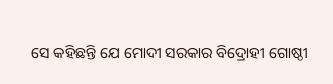ସେ କହିଛନ୍ତି ଯେ ମୋଦୀ ସରକାର ବିଦ୍ରୋହୀ ଗୋଷ୍ଠୀ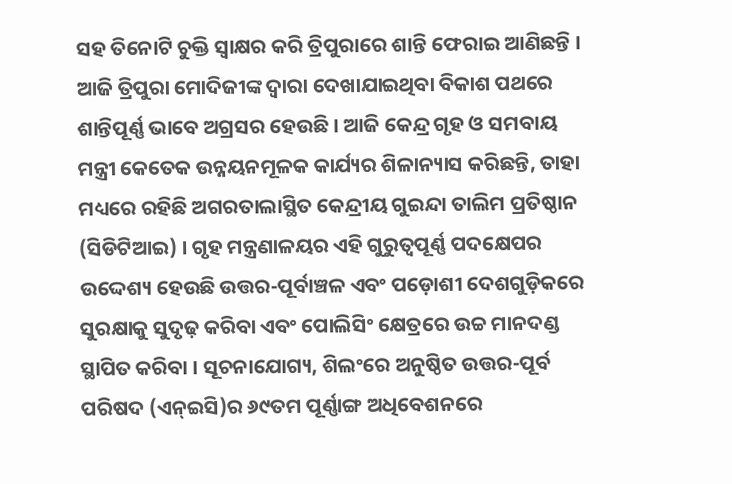ସହ ତିନୋଟି ଚୁକ୍ତି ସ୍ୱାକ୍ଷର କରି ତ୍ରିପୁରାରେ ଶାନ୍ତି ଫେରାଇ ଆଣିଛନ୍ତି । ଆଜି ତ୍ରିପୁରା ମୋଦିଜୀଙ୍କ ଦ୍ୱାରା ଦେଖାଯାଇଥିବା ବିକାଶ ପଥରେ ଶାନ୍ତିପୂର୍ଣ୍ଣ ଭାବେ ଅଗ୍ରସର ହେଉଛି । ଆଜି କେନ୍ଦ୍ର ଗୃହ ଓ ସମବାୟ ମନ୍ତ୍ରୀ କେତେକ ଉନ୍ନୟନମୂଳକ କାର୍ଯ୍ୟର ଶିଳାନ୍ୟାସ କରିଛନ୍ତି, ତାହା ମଧ୍ୟରେ ରହିଛି ଅଗରତାଲାସ୍ଥିତ କେନ୍ଦ୍ରୀୟ ଗୁଇନ୍ଦା ତାଲିମ ପ୍ରତିଷ୍ଠାନ (ସିଡିଟିଆଇ) । ଗୃହ ମନ୍ତ୍ରଣାଳୟର ଏହି ଗୁରୁତ୍ୱପୂର୍ଣ୍ଣ ପଦକ୍ଷେପର ଉଦ୍ଦେଶ୍ୟ ହେଉଛି ଉତ୍ତର-ପୂର୍ବାଞ୍ଚଳ ଏବଂ ପଡ଼ୋଶୀ ଦେଶଗୁଡ଼ିକରେ ସୁରକ୍ଷାକୁ ସୁଦୃଢ଼ କରିବା ଏବଂ ପୋଲିସିଂ କ୍ଷେତ୍ରରେ ଉଚ୍ଚ ମାନଦଣ୍ଡ ସ୍ଥାପିତ କରିବା । ସୂଚନାଯୋଗ୍ୟ, ଶିଲଂରେ ଅନୁଷ୍ଠିତ ଉତ୍ତର-ପୂର୍ବ ପରିଷଦ (ଏନ୍ଇସି)ର ୬୯ତମ ପୂର୍ଣ୍ଣାଙ୍ଗ ଅଧିବେଶନରେ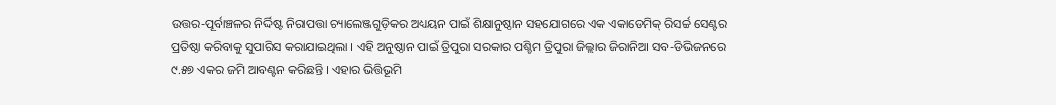ଉତ୍ତର-ପୂର୍ବାଞ୍ଚଳର ନିର୍ଦ୍ଦିଷ୍ଟ ନିରାପତ୍ତା ଚ୍ୟାଲେଞ୍ଜଗୁଡ଼ିକର ଅଧ୍ୟୟନ ପାଇଁ ଶିକ୍ଷାନୁଷ୍ଠାନ ସହଯୋଗରେ ଏକ ଏକାଡେମିକ୍ ରିସର୍ଚ୍ଚ ସେଣ୍ଟର ପ୍ରତିଷ୍ଠା କରିବାକୁ ସୁପାରିସ କରାଯାଇଥିଲା । ଏହି ଅନୁଷ୍ଠାନ ପାଇଁ ତ୍ରିପୁରା ସରକାର ପଶ୍ଚିମ ତ୍ରିପୁରା ଜିଲ୍ଲାର ଜିରାନିଆ ସବ-ଡିଭିଜନରେ ୯.୫୭ ଏକର ଜମି ଆବଣ୍ଟନ କରିଛନ୍ତି । ଏହାର ଭିତ୍ତିଭୂମି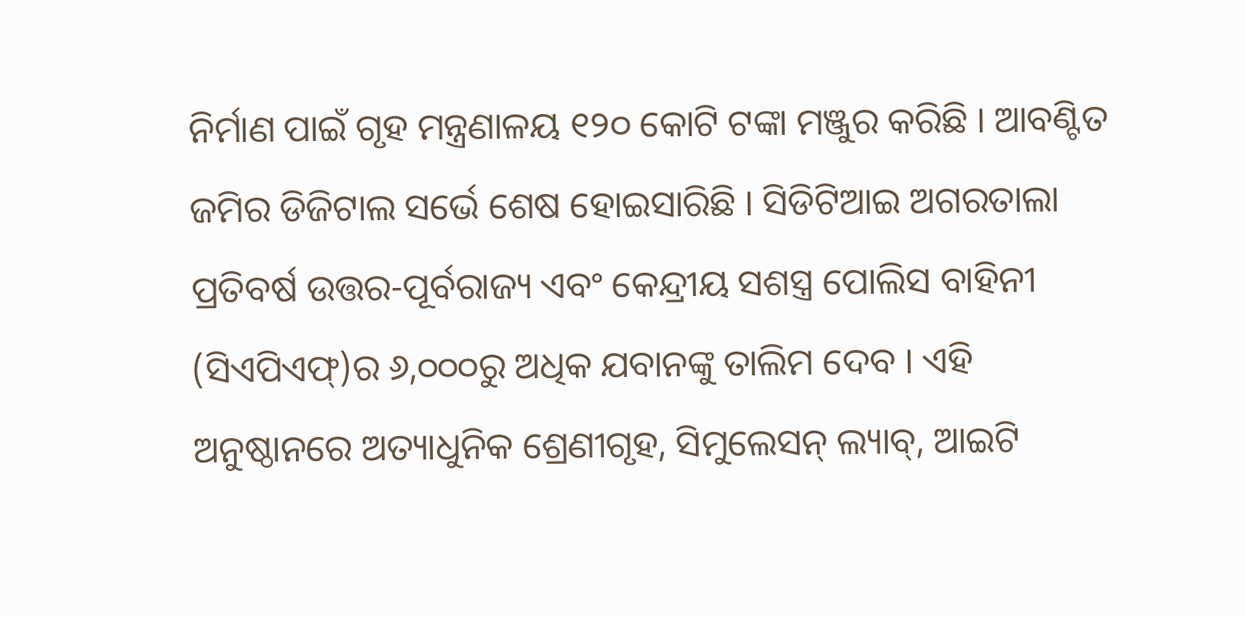ନିର୍ମାଣ ପାଇଁ ଗୃହ ମନ୍ତ୍ରଣାଳୟ ୧୨୦ କୋଟି ଟଙ୍କା ମଞ୍ଜୁର କରିଛି । ଆବଣ୍ଟିତ ଜମିର ଡିଜିଟାଲ ସର୍ଭେ ଶେଷ ହୋଇସାରିଛି । ସିଡିଟିଆଇ ଅଗରତାଲା ପ୍ରତିବର୍ଷ ଉତ୍ତର-ପୂର୍ବରାଜ୍ୟ ଏବଂ କେନ୍ଦ୍ରୀୟ ସଶସ୍ତ୍ର ପୋଲିସ ବାହିନୀ (ସିଏପିଏଫ୍)ର ୬,୦୦୦ରୁ ଅଧିକ ଯବାନଙ୍କୁ ତାଲିମ ଦେବ । ଏହି ଅନୁଷ୍ଠାନରେ ଅତ୍ୟାଧୁନିକ ଶ୍ରେଣୀଗୃହ, ସିମୁଲେସନ୍ ଲ୍ୟାବ୍, ଆଇଟି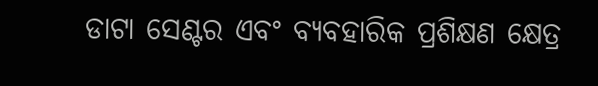ଡାଟା ସେଣ୍ଟର ଏବଂ ବ୍ୟବହାରିକ ପ୍ରଶିକ୍ଷଣ କ୍ଷେତ୍ର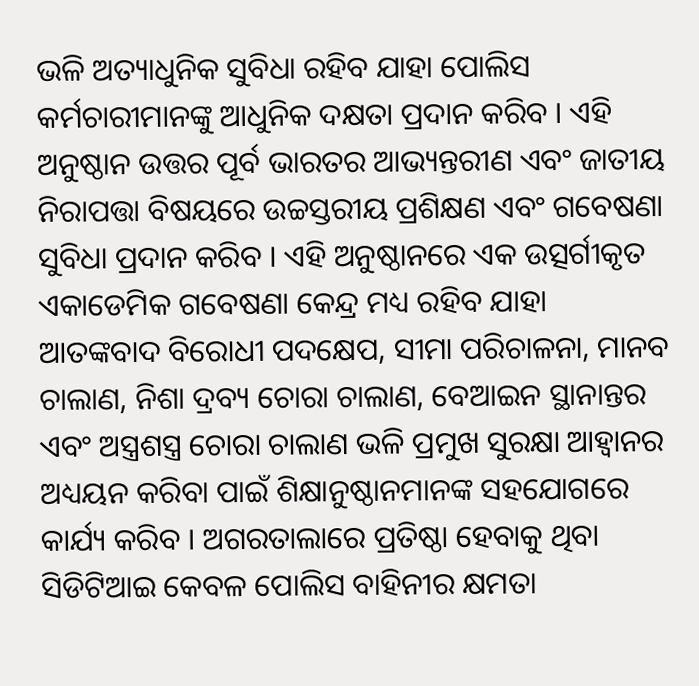ଭଳି ଅତ୍ୟାଧୁନିକ ସୁବିଧା ରହିବ ଯାହା ପୋଲିସ କର୍ମଚାରୀମାନଙ୍କୁ ଆଧୁନିକ ଦକ୍ଷତା ପ୍ରଦାନ କରିବ । ଏହି ଅନୁଷ୍ଠାନ ଉତ୍ତର ପୂର୍ବ ଭାରତର ଆଭ୍ୟନ୍ତରୀଣ ଏବଂ ଜାତୀୟ ନିରାପତ୍ତା ବିଷୟରେ ଉଚ୍ଚସ୍ତରୀୟ ପ୍ରଶିକ୍ଷଣ ଏବଂ ଗବେଷଣା ସୁବିଧା ପ୍ରଦାନ କରିବ । ଏହି ଅନୁଷ୍ଠାନରେ ଏକ ଉତ୍ସର୍ଗୀକୃତ ଏକାଡେମିକ ଗବେଷଣା କେନ୍ଦ୍ର ମଧ୍ୟ ରହିବ ଯାହା ଆତଙ୍କବାଦ ବିରୋଧୀ ପଦକ୍ଷେପ, ସୀମା ପରିଚାଳନା, ମାନବ ଚାଲାଣ, ନିଶା ଦ୍ରବ୍ୟ ଚୋରା ଚାଲାଣ, ବେଆଇନ ସ୍ଥାନାନ୍ତର ଏବଂ ଅସ୍ତ୍ରଶସ୍ତ୍ର ଚୋରା ଚାଲାଣ ଭଳି ପ୍ରମୁଖ ସୁରକ୍ଷା ଆହ୍ୱାନର ଅଧ୍ୟୟନ କରିବା ପାଇଁ ଶିକ୍ଷାନୁଷ୍ଠାନମାନଙ୍କ ସହଯୋଗରେ କାର୍ଯ୍ୟ କରିବ । ଅଗରତାଲାରେ ପ୍ରତିଷ୍ଠା ହେବାକୁ ଥିବା ସିଡିଟିଆଇ କେବଳ ପୋଲିସ ବାହିନୀର କ୍ଷମତା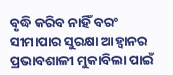ବୃଦ୍ଧି କରିବ ନାହିଁ ବରଂ ସୀମାପାର ସୁରକ୍ଷା ଆହ୍ୱାନର ପ୍ରଭାବଶାଳୀ ମୁକାବିଲା ପାଇଁ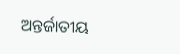ଅନ୍ତର୍ଜାତୀୟ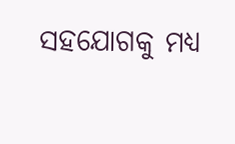ସହଯୋଗକୁ ମଧ୍ୟ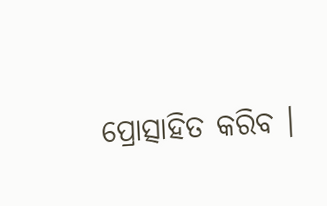ପ୍ରୋତ୍ସାହିତ କରିବ ।